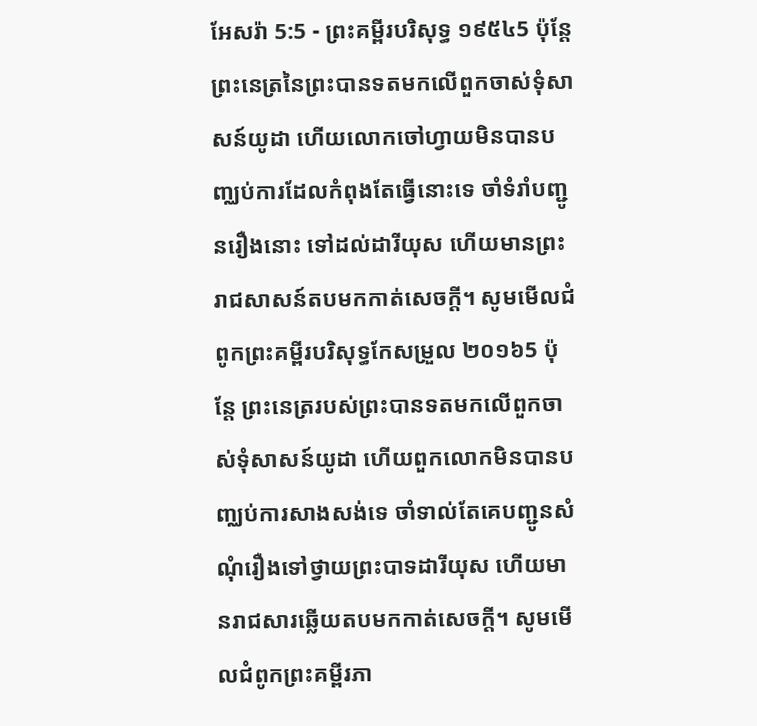អែសរ៉ា 5:5 - ព្រះគម្ពីរបរិសុទ្ធ ១៩៥៤5 ប៉ុន្តែព្រះនេត្រនៃព្រះបានទតមកលើពួកចាស់ទុំសាសន៍យូដា ហើយលោកចៅហ្វាយមិនបានបញ្ឈប់ការដែលកំពុងតែធ្វើនោះទេ ចាំទំរាំបញ្ជូនរឿងនោះ ទៅដល់ដារីយុស ហើយមានព្រះរាជសាសន៍តបមកកាត់សេចក្ដី។ សូមមើលជំពូកព្រះគម្ពីរបរិសុទ្ធកែសម្រួល ២០១៦5 ប៉ុន្តែ ព្រះនេត្ររបស់ព្រះបានទតមកលើពួកចាស់ទុំសាសន៍យូដា ហើយពួកលោកមិនបានបញ្ឈប់ការសាងសង់ទេ ចាំទាល់តែគេបញ្ជូនសំណុំរឿងទៅថ្វាយព្រះបាទដារីយុស ហើយមានរាជសារឆ្លើយតបមកកាត់សេចក្ដី។ សូមមើលជំពូកព្រះគម្ពីរភា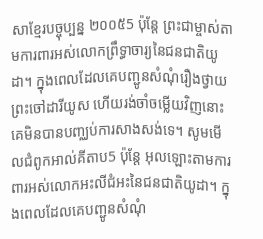សាខ្មែរបច្ចុប្បន្ន ២០០៥5 ប៉ុន្តែ ព្រះជាម្ចាស់តាមការពារអស់លោកព្រឹទ្ធាចារ្យនៃជនជាតិយូដា។ ក្នុងពេលដែលគេបញ្ជូនសំណុំរឿងថ្វាយព្រះចៅដារីយូស ហើយរង់ចាំចម្លើយវិញនោះ គេមិនបានបញ្ឈប់ការសាងសង់ទេ។ សូមមើលជំពូកអាល់គីតាប5 ប៉ុន្តែ អុលឡោះតាមការពារអស់លោកអះលីជំអះនៃជនជាតិយូដា។ ក្នុងពេលដែលគេបញ្ជូនសំណុំ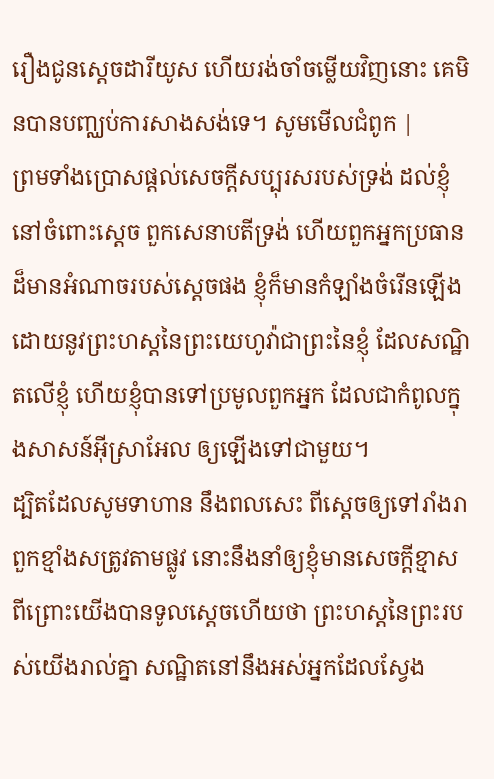រឿងជូនស្តេចដារីយូស ហើយរង់ចាំចម្លើយវិញនោះ គេមិនបានបញ្ឈប់ការសាងសង់ទេ។ សូមមើលជំពូក |
ព្រមទាំងប្រោសផ្តល់សេចក្ដីសប្បុរសរបស់ទ្រង់ ដល់ខ្ញុំនៅចំពោះស្តេច ពួកសេនាបតីទ្រង់ ហើយពួកអ្នកប្រធានដ៏មានអំណាចរបស់ស្តេចផង ខ្ញុំក៏មានកំឡាំងចំរើនឡើង ដោយនូវព្រះហស្តនៃព្រះយេហូវ៉ាជាព្រះនៃខ្ញុំ ដែលសណ្ឋិតលើខ្ញុំ ហើយខ្ញុំបានទៅប្រមូលពួកអ្នក ដែលជាកំពូលក្នុងសាសន៍អ៊ីស្រាអែល ឲ្យឡើងទៅជាមួយ។
ដ្បិតដែលសូមទាហាន នឹងពលសេះ ពីស្តេចឲ្យទៅរាំងរាពួកខ្មាំងសត្រូវតាមផ្លូវ នោះនឹងនាំឲ្យខ្ញុំមានសេចក្ដីខ្មាស ពីព្រោះយើងបានទូលស្តេចហើយថា ព្រះហស្តនៃព្រះរបស់យើងរាល់គ្នា សណ្ឋិតនៅនឹងអស់អ្នកដែលស្វែង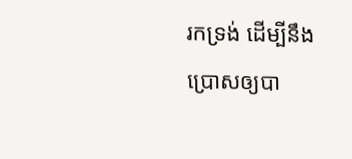រកទ្រង់ ដើម្បីនឹងប្រោសឲ្យបា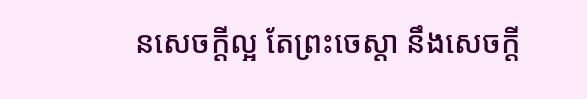នសេចក្ដីល្អ តែព្រះចេស្តា នឹងសេចក្ដី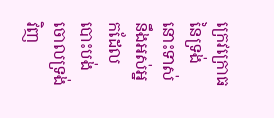ក្រេវក្រោធនៃទ្រង់ នោះទាស់នឹងអស់អ្នកដែលបោះបង់ចោលទ្រង់វិញ